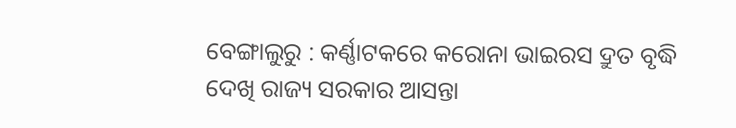ବେଙ୍ଗାଲୁରୁ : କର୍ଣ୍ଣାଟକରେ କରୋନା ଭାଇରସ ଦ୍ରୁତ ବୃଦ୍ଧି ଦେଖି ରାଜ୍ୟ ସରକାର ଆସନ୍ତା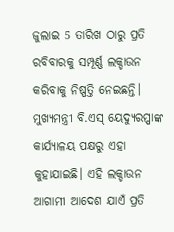ଜୁଲାଇ 5 ତାରିଖ ଠାରୁ ପ୍ରତି ରବିବାରକୁ ସମ୍ପୂର୍ଣ୍ଣ ଲକ୍ଡାଉନ କରିବାକୁ ନିଷ୍ପତ୍ତି ନେଇଛନ୍ତି। ମୁଖ୍ୟମନ୍ତ୍ରୀ ବି.ଏସ୍ ୟେଦ୍ୟୁରପ୍ପାଙ୍କ କାର୍ଯ୍ୟାଳୟ ପକ୍ଷରୁ ଏହା କୁହାଯାଇଛି। ଏହି ଲକ୍ଡାଉନ ଆଗାମୀ ଆଦେଶ ଯାଏଁ ପ୍ରତି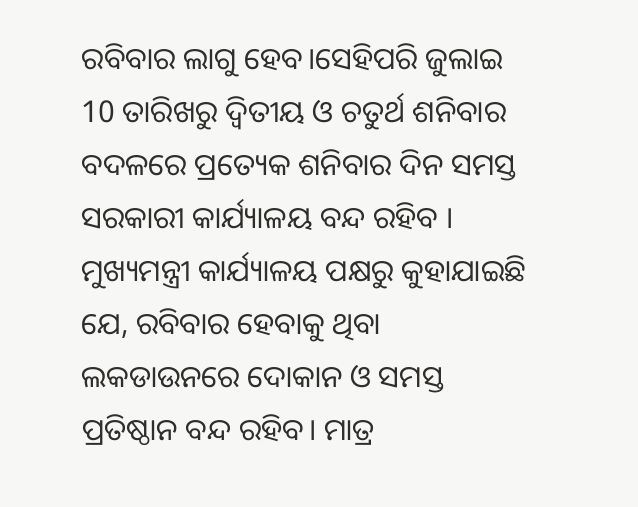ରବିବାର ଲାଗୁ ହେବ।ସେହିପରି ଜୁଲାଇ 10 ତାରିଖରୁ ଦ୍ବିତୀୟ ଓ ଚତୁର୍ଥ ଶନିବାର ବଦଳରେ ପ୍ରତ୍ୟେକ ଶନିବାର ଦିନ ସମସ୍ତ ସରକାରୀ କାର୍ଯ୍ୟାଳୟ ବନ୍ଦ ରହିବ ।
ମୁଖ୍ୟମନ୍ତ୍ରୀ କାର୍ଯ୍ୟାଳୟ ପକ୍ଷରୁ କୁହାଯାଇଛି ଯେ, ରବିବାର ହେବାକୁ ଥିବା ଲକଡାଉନରେ ଦୋକାନ ଓ ସମସ୍ତ ପ୍ରତିଷ୍ଠାନ ବନ୍ଦ ରହିବ। ମାତ୍ର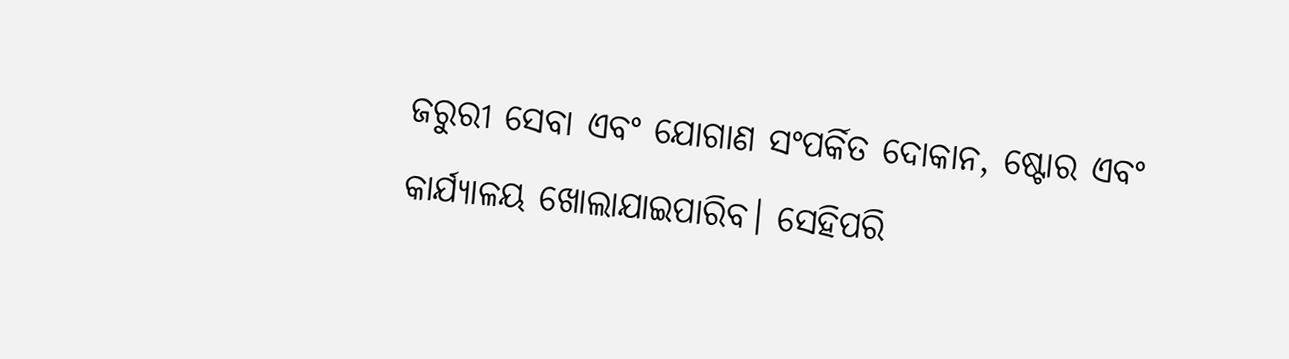ଜରୁରୀ ସେବା ଏବଂ ଯୋଗାଣ ସଂପର୍କିତ ଦୋକାନ, ଷ୍ଟୋର ଏବଂ କାର୍ଯ୍ୟାଳୟ ଖୋଲାଯାଇପାରିବ। ସେହିପରି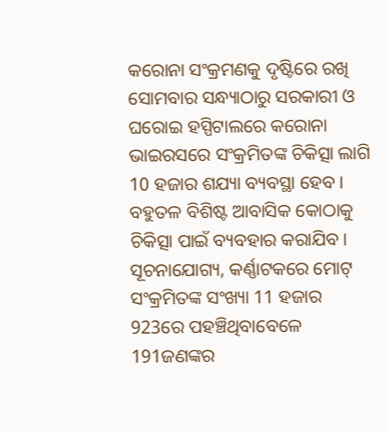କରୋନା ସଂକ୍ରମଣକୁ ଦୃଷ୍ଟିରେ ରଖି ସୋମବାର ସନ୍ଧ୍ୟାଠାରୁ ସରକାରୀ ଓ ଘରୋଇ ହସ୍ପିଟାଲରେ କରୋନା ଭାଇରସରେ ସଂକ୍ରମିତଙ୍କ ଚିକିତ୍ସା ଲାଗି 10 ହଜାର ଶଯ୍ୟା ବ୍ୟବସ୍ଥା ହେବ। ବହୁତଳ ବିଶିଷ୍ଟ ଆବାସିକ କୋଠାକୁ ଚିକିତ୍ସା ପାଇଁ ବ୍ୟବହାର କରାଯିବ।
ସୂଚନାଯୋଗ୍ୟ, କର୍ଣ୍ଣାଟକରେ ମୋଟ୍ ସଂକ୍ରମିତଙ୍କ ସଂଖ୍ୟା 11 ହଜାର 923ରେ ପହଞ୍ଚିଥିବାବେଳେ 191ଜଣଙ୍କର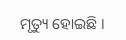ମୃତ୍ୟୁ ହୋଇଛି ।